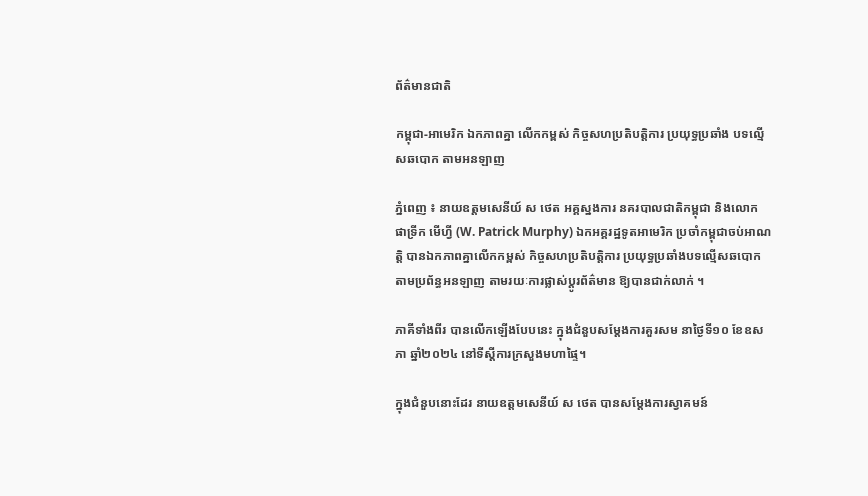ព័ត៌មានជាតិ

កម្ពុជា-អាមេរិក ឯកភាពគ្នា លើកកម្ពស់ កិច្ចសហប្រតិបត្តិការ ប្រយុទ្ធប្រឆាំង បទល្មើសឆបោក តាមអនឡាញ

ភ្នំពេញ ៖ នាយឧត្តមសេនីយ៍ ស ថេត អគ្គស្នងការ នគរបាលជាតិកម្ពុជា និងលោក ផាទ្រីក មើហ្វី (W. Patrick Murphy) ឯកអគ្គរដ្ឋទូតអាមេរិក ប្រចាំកម្ពុជាចប់អាណត្តិ បានឯកភាពគ្នាលើកកម្ពស់ កិច្ចសហប្រតិបត្តិការ ប្រយុទ្ធប្រឆាំងបទល្មើសឆបោក តាមប្រព័ន្ធអនឡាញ តាមរយៈការផ្លាស់ប្តូរព័ត៌មាន ឱ្យបានជាក់លាក់ ។

ភាគីទាំងពីរ បានលើកឡើងបែបនេះ ក្នុងជំនួបសម្ដែងការគួរសម នាថ្ងៃទី១០ ខែឧសភា ឆ្នាំ២០២៤ នៅទីស្តីការក្រសួងមហាផ្ទៃ។

ក្នុងជំនួបនោះដែរ នាយឧត្តមសេនីយ៍ ស ថេត បានសម្តែងការស្វាគមន៍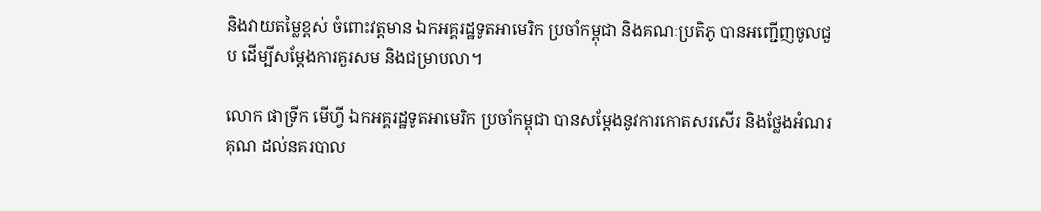និងវាយតម្លៃខ្ពស់ ចំពោះវត្តមាន ឯកអគ្គរដ្ឋទូតអាមេរិក ប្រចាំកម្ពុជា និងគណៈប្រតិភូ បានអញ្ជើញចូលជួប ដើម្បីសម្តែងការគួរសម និងជម្រាបលា។

លោក ផាទ្រីក មើហ្វី ឯកអគ្គរដ្ឋទូតអាមេរិក ប្រចាំកម្ពុជា បានសម្តែងនូវការកោតសរសើរ និងថ្លែងអំណរគុណ ដល់នគរបាល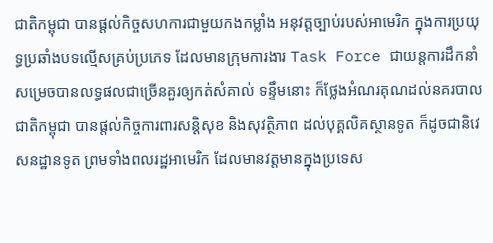ជាតិកម្ពុជា បានផ្តល់កិច្ចសហការជាមួយកងកម្លាំង អនុវត្តច្បាប់របស់អាមេរិក ក្នុងការប្រយុទ្ធប្រឆាំងបទល្មើសគ្រប់ប្រភេទ ដែលមានក្រុមការងារ Task Force ជាយន្តការដឹកនាំ សម្រេចបានលទ្ធផលជាច្រើនគួរឲ្យកត់សំគាល់ ទន្ទឹមនោះ ក៏ថ្លែងអំណរគុណដល់នគរបាលជាតិកម្ពុជា បានផ្តល់កិច្ចការពារសន្តិសុខ និងសុវត្ថិភាព ដល់បុគ្គលិគស្ថានទូត ក៏ដូចជានិវេសនដ្ឋានទូត ព្រមទាំងពលរដ្ឋអាមេរិក ដែលមានវត្តមានក្នុងប្រទេស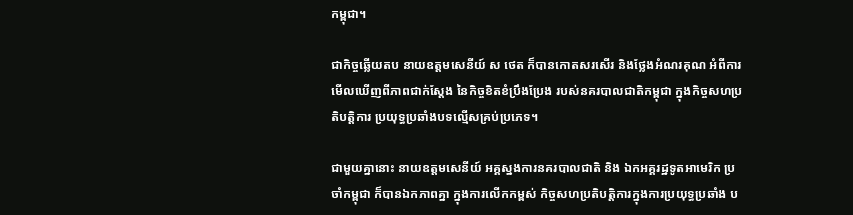កម្ពុជា។

ជាកិច្ចឆ្លើយតប នាយឧត្តមសេនីយ៍ ស ថេត ក៏បានកោតសរសើរ និងថ្លែងអំណរគុណ អំពីការមើលឃើញពីភាពជាក់ស្តែង នៃកិច្ចខិតខំប្រឹងប្រែង របស់នគរបាលជាតិកម្ពុជា ក្នុងកិច្ចសហប្រតិបត្តិការ ប្រយុទ្ធប្រឆាំងបទល្មើសគ្រប់ប្រភេទ។

ជាមួយគ្នានោះ នាយឧត្តមសេនីយ៍ អគ្គស្នងការនគរបាលជាតិ និង ឯកអគ្គរដ្ឋទូតអាមេរិក ប្រចាំកម្ពុជា ក៏បានឯកភាពគ្នា ក្នុងការលើកកម្ពស់ កិច្ចសហប្រតិបត្តិការក្នុងការប្រយុទ្ធប្រឆាំង ប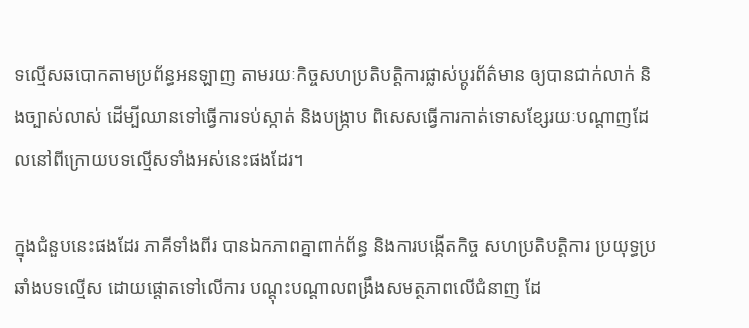ទល្មើសឆបោកតាមប្រព័ន្ធអនឡាញ តាមរយៈកិច្ចសហប្រតិបត្តិការផ្លាស់ប្តូរព័ត៌មាន ឲ្យបានជាក់លាក់ និងច្បាស់លាស់ ដើម្បីឈានទៅធ្វើការទប់ស្កាត់ និងបង្ក្រាប ពិសេសធ្វើការកាត់ទោសខ្សែរយៈបណ្តាញដែលនៅពីក្រោយបទល្មើសទាំងអស់នេះផងដែរ។

ក្នុងជំនួបនេះផងដែរ ភាគីទាំងពីរ បានឯកភាពគ្នាពាក់ព័ន្ធ និងការបង្កើតកិច្ច សហប្រតិបត្តិការ ប្រយុទ្ធប្រឆាំងបទល្មើស ដោយផ្តោតទៅលើការ បណ្តុះបណ្តាលពង្រឹងសមត្ថភាពលើជំនាញ ដែ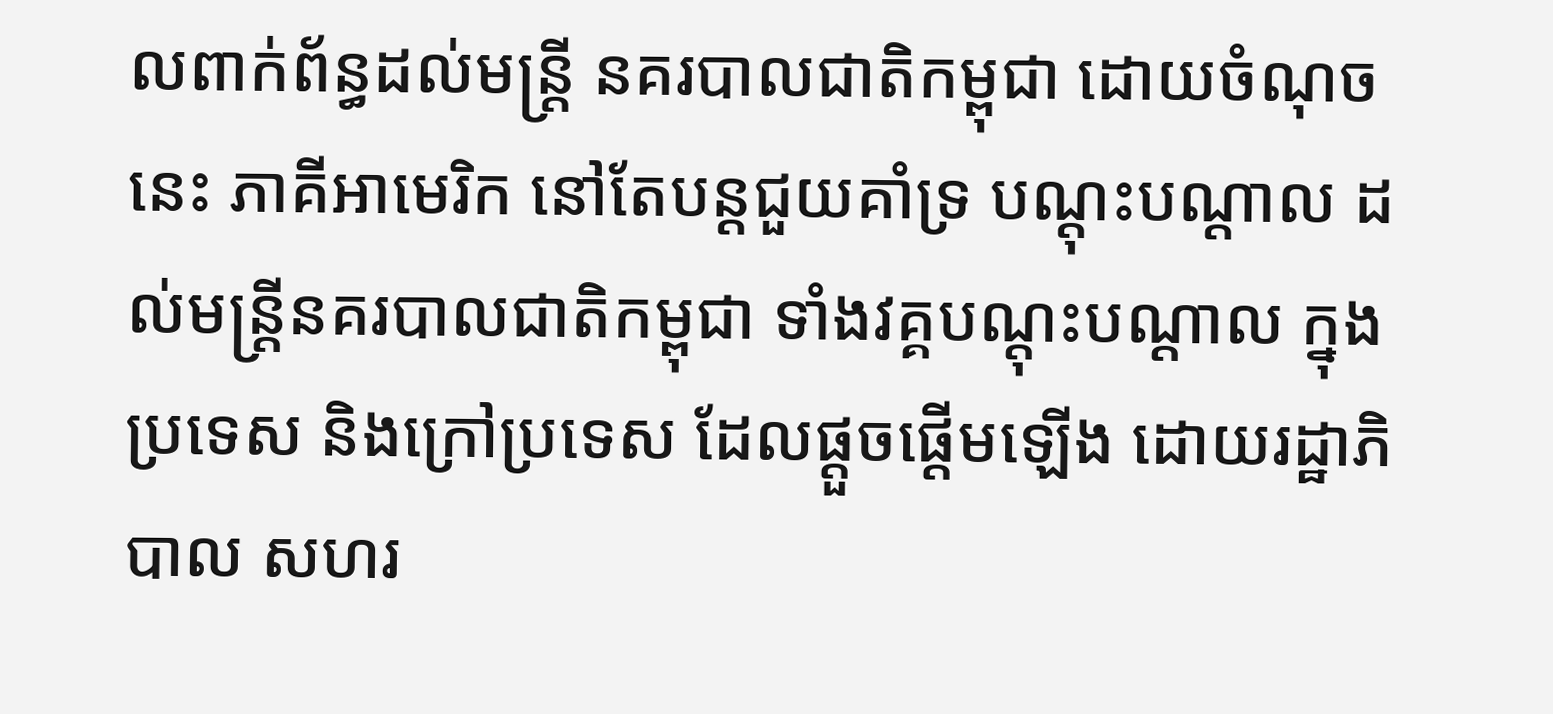លពាក់ព័ន្ធដល់មន្ត្រី នគរបាលជាតិកម្ពុជា ដោយចំណុចនេះ ភាគីអាមេរិក នៅតែបន្តជួយគាំទ្រ បណ្តុះបណ្តាល ដល់មន្ត្រីនគរបាលជាតិកម្ពុជា ទាំងវគ្គបណ្តុះបណ្តាល ក្នុងប្រទេស និងក្រៅប្រទេស ដែលផ្តួចផ្តើមឡើង ដោយរដ្ឋាភិបាល សហរ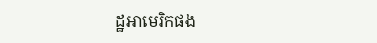ដ្ឋអាមេរិកផង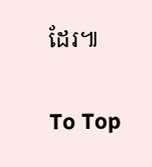ដែរ៕

To Top